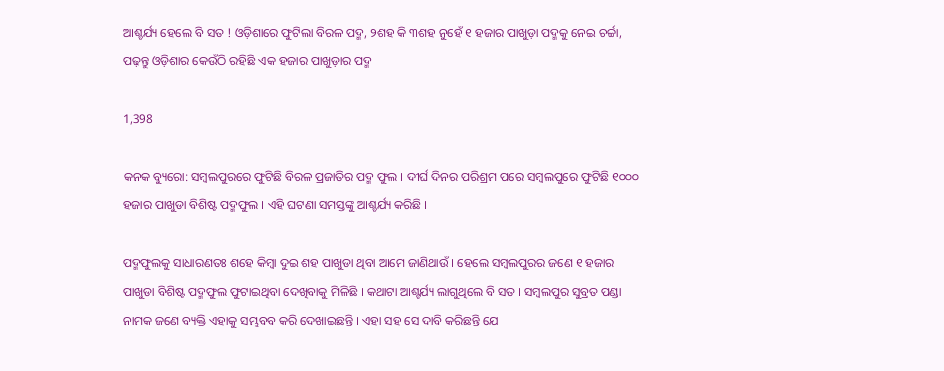ଆଶ୍ଚର୍ଯ୍ୟ ହେଲେ ବି ସତ ! ଓଡ଼ିଶାରେ ଫୁଟିଲା ବିରଳ ପଦ୍ମ, ୨ଶହ କି ୩ଶହ ନୁହେଁ ୧ ହଜାର ପାଖୁଡ଼ା ପଦ୍ମକୁ ନେଇ ଚର୍ଚ୍ଚା, ପଢ଼ନ୍ତୁ ଓଡ଼ିଶାର କେଉଁଠି ରହିଛି ଏକ ହଜାର ପାଖୁଡ଼ାର ପଦ୍ମ

1,398

କନକ ବ୍ୟୁରୋ: ସମ୍ବଲପୁରରେ ଫୁଟିଛି ବିରଳ ପ୍ରଜାତିର ପଦ୍ମ ଫୁଲ । ଦୀର୍ଘ ଦିନର ପରିଶ୍ରମ ପରେ ସମ୍ବଲପୁରେ ଫୁଟିଛି ୧୦୦୦ ହଜାର ପାଖୁଡା ବିଶିଷ୍ଟ ପଦ୍ମଫୁଲ । ଏହି ଘଟଣା ସମସ୍ତଙ୍କୁ ଆଶ୍ଚର୍ଯ୍ୟ କରିଛି ।

ପଦ୍ମଫୁଲକୁ ସାଧାରଣତଃ ଶହେ କିମ୍ବା ଦୁଇ ଶହ ପାଖୁଡା ଥିବା ଆମେ ଜାଣିଥାଉଁ । ହେଲେ ସମ୍ବଲପୁରର ଜଣେ ୧ ହଜାର ପାଖୁଡା ବିଶିଷ୍ଟ ପଦ୍ମଫୁଲ ଫୁଟାଇଥିବା ଦେଖିବାକୁ ମିଳିଛି । କଥାଟା ଆଶ୍ଟର୍ଯ୍ୟ ଲାଗୁଥିଲେ ବି ସତ । ସମ୍ବଲପୁର ସୁବ୍ରତ ପଣ୍ଡା ନାମକ ଜଣେ ବ୍ୟକ୍ତି ଏହାକୁ ସମ୍ଭବବ କରି ଦେଖାଇଛନ୍ତି । ଏହା ସହ ସେ ଦାବି କରିଛନ୍ତି ଯେ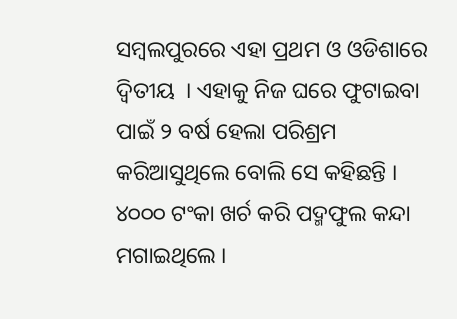ସମ୍ବଲପୁରରେ ଏହା ପ୍ରଥମ ଓ ଓଡିଶାରେ ଦ୍ୱିତୀୟ  । ଏହାକୁ ନିଜ ଘରେ ଫୁଟାଇବା ପାଇଁ ୨ ବର୍ଷ ହେଲା ପରିଶ୍ରମ କରିଆସୁଥିଲେ ବୋଲି ସେ କହିଛନ୍ତି । ୪୦୦୦ ଟଂକା ଖର୍ଚ କରି ପଦ୍ମଫୁଲ କନ୍ଦା ମଗାଇଥିଲେ ।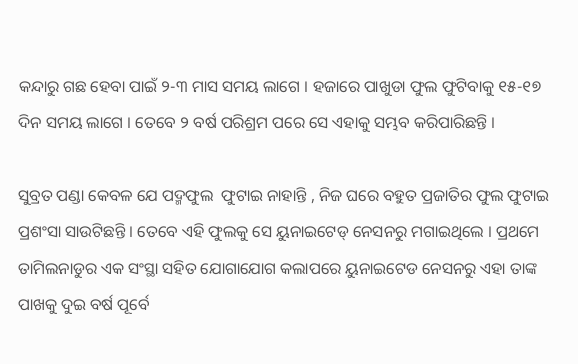କନ୍ଦାରୁ ଗଛ ହେବା ପାଇଁ ୨-୩ ମାସ ସମୟ ଲାଗେ । ହଜାରେ ପାଖୁଡା ଫୁଲ ଫୁଟିବାକୁ ୧୫-୧୭ ଦିନ ସମୟ ଲାଗେ । ତେବେ ୨ ବର୍ଷ ପରିଶ୍ରମ ପରେ ସେ ଏହାକୁ ସମ୍ଭବ କରିପାରିଛନ୍ତି ।

ସୁବ୍ରତ ପଣ୍ଡା କେବଳ ଯେ ପଦ୍ମଫୁଲ  ଫୁଟାଇ ନାହାନ୍ତି , ନିଜ ଘରେ ବହୁତ ପ୍ରଜାତିର ଫୁଲ ଫୁଟାଇ ପ୍ରଶଂସା ସାଉଟିଛନ୍ତି । ତେବେ ଏହି ଫୁଲକୁ ସେ ୟୁନାଇଟେଡ୍ ନେସନରୁ ମଗାଇଥିଲେ । ପ୍ରଥମେ ତାମିଲନାଡୁର ଏକ ସଂସ୍ଥା ସହିତ ଯୋଗାଯୋଗ କଲାପରେ ୟୁନାଇଟେଡ ନେସନରୁ ଏହା ତାଙ୍କ ପାଖକୁ ଦୁଇ ବର୍ଷ ପୂର୍ବେ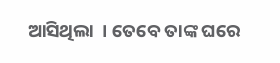ଆସିଥିଲା  । ତେବେ ତାଙ୍କ ଘରେ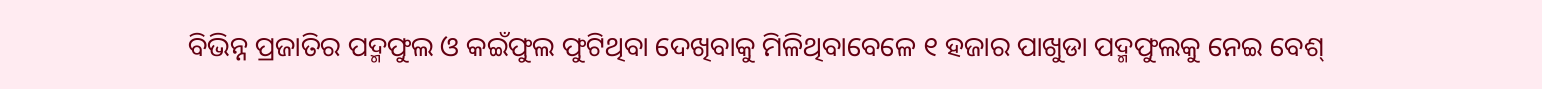ବିଭିନ୍ନ ପ୍ରଜାତିର ପଦ୍ମଫୁଲ ଓ କଇଁଫୁଲ ଫୁଟିଥିବା ଦେଖିବାକୁ ମିଳିଥିବାବେଳେ ୧ ହଜାର ପାଖୁଡା ପଦ୍ମଫୁଲକୁ ନେଇ ବେଶ୍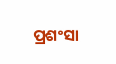ପ୍ରଶଂସା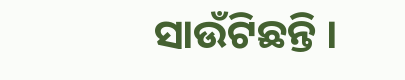ସାଉଁଟିଛନ୍ତି ।